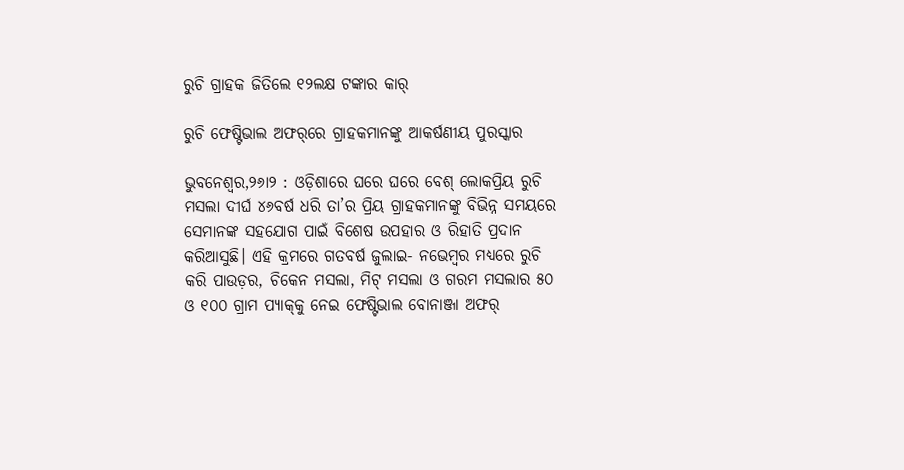ରୁଚି ଗ୍ରାହକ ଜିତିଲେ ୧୨ଲକ୍ଷ ଟଙ୍କାର କାର୍‌

ରୁଚି ଫେଷ୍ଟିଭାଲ ଅଫର୍‌ରେ ଗ୍ରାହକମାନଙ୍କୁ ଆକର୍ଷଣୀୟ ପୁରସ୍କାର

ଭୁବନେଶ୍ୱର,୨୬ା୨ : ଓଡ଼ିଶାରେ ଘରେ ଘରେ ବେଶ୍ ଲୋକପ୍ରିୟ ରୁଚି ମସଲା ଦୀର୍ଘ ୪୬ବର୍ଷ ଧରି ତା’ର ପ୍ରିୟ ଗ୍ରାହକମାନଙ୍କୁ ବିଭିନ୍ନ ସମୟରେ ସେମାନଙ୍କ ସହଯୋଗ ପାଇଁ ବିଶେଷ ଉପହାର ଓ ରିହାତି ପ୍ରଦାନ କରିଆସୁଛି। ଏହି କ୍ରମରେ ଗତବର୍ଷ ଜୁଲାଇ- ନଭେମ୍ବର ମଧ୍ୟରେ ରୁଚି କରି ପାଉଡ଼ର, ଚିକେନ ମସଲା, ମିଟ୍ ମସଲା ଓ ଗରମ ମସଲାର ୫୦ ଓ ୧୦୦ ଗ୍ରାମ ପ୍ୟାକ୍‌କୁ ନେଇ ଫେଷ୍ଟିଭାଲ ବୋନାଞ୍ଜା ଅଫର୍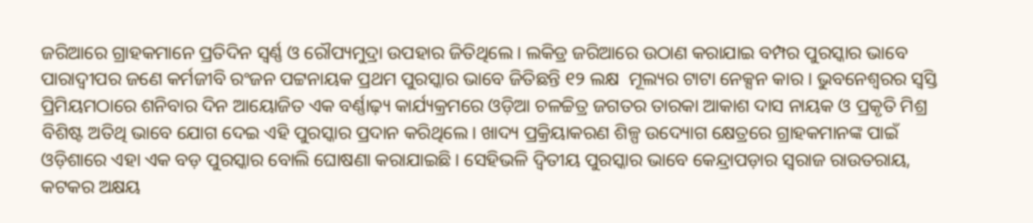ଜରିଆରେ ଗ୍ରାହକମାନେ ପ୍ରତିଦିନ ସ୍ୱର୍ଣ୍ଣ ଓ ରୌପ୍ୟମୁଦ୍ରା ଉପହାର ଜିତିଥିଲେ। ଲକିଡ୍ର ଜରିଆରେ ଉଠାଣ କରାଯାଇ ବମ୍ପର ପୁରସ୍କାର ଭାବେ ପାରାଦ୍ୱୀପର ଜଣେ କର୍ମଜୀବି ରଂଜନ ପଟ୍ଟନାୟକ ପ୍ରଥମ ପୁରସ୍କାର ଭାବେ ଜିତିଛନ୍ତି ୧୨ ଲକ୍ଷ  ମୂଲ୍ୟର ଟାଟା ନେକ୍ସନ କାର । ଭୁବନେଶ୍ୱରର ସ୍ୱସ୍ତି ପ୍ରିମିୟମଠାରେ ଶନିବାର ଦିନ ଆୟୋଜିତ ଏକ ବର୍ଣ୍ଣାଢ଼୍ୟ କାର୍ଯ୍ୟକ୍ରମରେ ଓଡ଼ିଆ ଚଳଚ୍ଚିତ୍ର ଜଗତର ତାରକା ଆକାଶ ଦାସ ନାୟକ ଓ ପ୍ରକୃତି ମିଶ୍ର ବିଶିଷ୍ଟ ଅତିଥି ଭାବେ ଯୋଗ ଦେଇ ଏହି ପୁରସ୍କାର ପ୍ରଦାନ କରିଥିଲେ। ଖାଦ୍ୟ ପ୍ରକ୍ରିୟାକରଣ ଶିଳ୍ପ ଉଦ୍ୟୋଗ କ୍ଷେତ୍ରରେ ଗ୍ରାହକମାନଙ୍କ ପାଇଁ ଓଡ଼ିଶାରେ ଏହା ଏକ ବଡ଼ ପୁରସ୍କାର ବୋଲି ଘୋଷଣା କରାଯାଇଛି। ସେହିଭଳି ଦ୍ୱିତୀୟ ପୁରସ୍କାର ଭାବେ କେନ୍ଦ୍ରାପଡ଼ାର ସ୍ୱରାଜ ରାଉତରାୟ, କଟକର ଅକ୍ଷୟ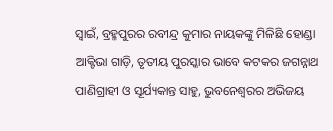ସ୍ୱାଇଁ, ବ୍ରହ୍ମପୁରର ରବୀନ୍ଦ୍ର କୁମାର ନାୟକଙ୍କୁ ମିଳିଛି ହୋଣ୍ଡା ଆକ୍ଟିଭା ଗାଡ଼ି, ତୃତୀୟ ପୁରସ୍କାର ଭାବେ କଟକର ଜଗନ୍ନାଥ ପାଣିଗ୍ରାହୀ ଓ ସୂର୍ଯ୍ୟକାନ୍ତ ସାହୁ, ଭୁବନେଶ୍ୱରର ଅଭିଜୟ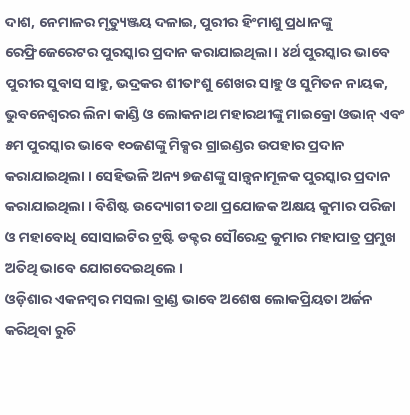ଦାଶ, ନେମାଳର ମୃତ୍ୟୁଞ୍ଜୟ ଦଳାଇ, ପୁରୀର ହିଂମାଶୁ ପ୍ରଧାନଙ୍କୁ ରେଫ୍ରିଜେରେଟର ପୁରସ୍କାର ପ୍ରଦାନ କରାଯାଇଥିଲା । ୪ର୍ଥ ପୁରସ୍କାର ଭାବେ ପୁରୀର ସୁବାସ ସାହୁ, ଭଦ୍ରକର ଶୀତାଂଶୁ ଶେଖର ସାହୁ ଓ ସୁମିତନ ନାୟକ, ଭୁବନେଶ୍ୱରର ଲିନା କାଣ୍ଡି ଓ ଲୋକନାଥ ମହାରଥୀଙ୍କୁ ମାଇକ୍ରୋ ଓଭାନ୍ ଏବଂ ୫ମ ପୁରସ୍କାର ଭାବେ ୧୦ଜଣଙ୍କୁ ମିକ୍ସର ଗ୍ରାଇଣ୍ଡର ଉପହାର ପ୍ରଦାନ କରାଯାଇଥିଲା । ସେହିଭଳି ଅନ୍ୟ ୭ଜଣଙ୍କୁ ସାନ୍ତ୍ୱନାମୂଳକ ପୁରସ୍କାର ପ୍ରଦାନ କରାଯାଇଥିଲା । ବିଶିଷ୍ଟ ଉଦ୍ୟୋଗୀ ତଥା ପ୍ରଯୋଜକ ଅକ୍ଷୟ କୁମାର ପରିଜା ଓ ମହାବୋଧି ସୋସାଇଟିର ଟ୍ରଷ୍ଟି ଡକ୍ଟର ସୌରେନ୍ଦ୍ର କୁମାର ମହାପାତ୍ର ପ୍ରମୁଖ ଅତିଥି ଭାବେ ଯୋଗଦେଇଥିଲେ ।
ଓଡ଼ିଶାର ଏକନମ୍ବର ମସଲା ବ୍ରାଣ୍ଡ ଭାବେ ଅଶେଷ ଲୋକପ୍ରିୟତା ଅର୍ଜନ କରିଥିବା ରୁଚି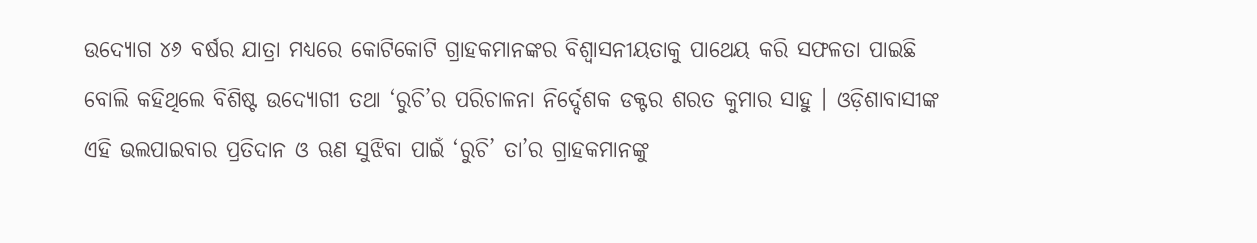ଉଦ୍ୟୋଗ ୪୬ ବର୍ଷର ଯାତ୍ରା ମଧ୍ୟରେ କୋଟିକୋଟି ଗ୍ରାହକମାନଙ୍କର ବିଶ୍ୱାସନୀୟତାକୁ ପାଥେୟ କରି ସଫଳତା ପାଇଛି ବୋଲି କହିଥିଲେ ବିଶିଷ୍ଟ ଉଦ୍ୟୋଗୀ ତଥା ‘ରୁଚି’ର ପରିଚାଳନା ନିର୍ଦ୍ଦେଶକ ଡକ୍ଟର ଶରତ କୁମାର ସାହୁ । ଓଡ଼ିଶାବାସୀଙ୍କ ଏହି ଭଲପାଇବାର ପ୍ରତିଦାନ ଓ ଋଣ ସୁଝିବା ପାଇଁ ‘ରୁଚି’ ତା’ର ଗ୍ରାହକମାନଙ୍କୁ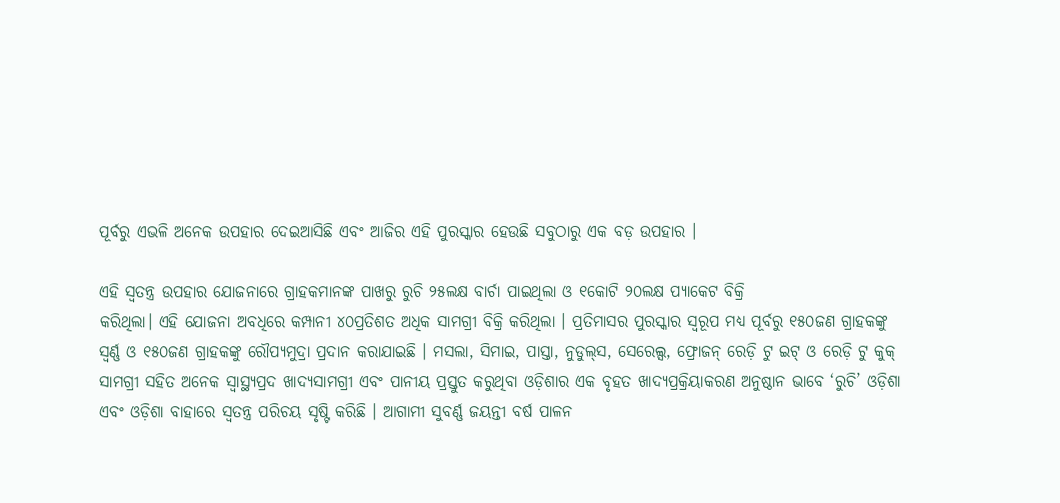ପୂର୍ବରୁ ଏଭଳି ଅନେକ ଉପହାର ଦେଇଆସିଛି ଏବଂ ଆଜିର ଏହି ପୁରସ୍କାର ହେଉଛି ସବୁଠାରୁ ଏକ ବଡ଼ ଉପହାର ।

ଏହି ସ୍ୱତନ୍ତ୍ର ଉପହାର ଯୋଜନାରେ ଗ୍ରାହକମାନଙ୍କ ପାଖରୁ ରୁଚି ୨୫ଲକ୍ଷ ବାର୍ଚା ପାଇଥିଲା ଓ ୧କୋଟି ୨୦ଲକ୍ଷ ପ୍ୟାକେଟ ବିକ୍ରି
କରିଥିଲା। ଏହି ଯୋଜନା ଅବଧିରେ କମ୍ପାନୀ ୪୦ପ୍ରତିଶତ ଅଧିକ ସାମଗ୍ରୀ ବିକ୍ରି କରିଥିଲା । ପ୍ରତିମାସର ପୁରସ୍କାର ସ୍ୱରୂପ ମଧ୍ୟ ପୂର୍ବରୁ ୧୫୦ଜଣ ଗ୍ରାହକଙ୍କୁ ସ୍ୱର୍ଣ୍ଣ ଓ ୧୫୦ଜଣ ଗ୍ରାହକଙ୍କୁ ରୌପ୍ୟମୁଦ୍ରା ପ୍ରଦାନ କରାଯାଇଛି । ମସଲା, ସିମାଇ, ପାସ୍ତା, ନୁଡୁଲ୍‌ସ, ସେରେଲ୍ସ, ଫ୍ରୋଜନ୍ ରେଡ଼ି ଟୁ ଇଟ୍ ଓ ରେଡ଼ି ଟୁ କୁକ୍ ସାମଗ୍ରୀ ସହିତ ଅନେକ ସ୍ୱାସ୍ଥ୍ୟପ୍ରଦ ଖାଦ୍ୟସାମଗ୍ରୀ ଏବଂ ପାନୀୟ ପ୍ରସ୍ତୁତ କରୁଥିବା ଓଡ଼ିଶାର ଏକ ବୃହତ ଖାଦ୍ୟପ୍ରକ୍ରିୟାକରଣ ଅନୁଷ୍ଠାନ ଭାବେ ‘ରୁଚି’ ଓଡ଼ିଶା ଏବଂ ଓଡ଼ିଶା ବାହାରେ ସ୍ୱତନ୍ତ୍ର ପରିଚୟ ସୃଷ୍ଟି କରିଛି । ଆଗାମୀ ସୁବର୍ଣ୍ଣ ଜୟନ୍ତୀ ବର୍ଷ ପାଳନ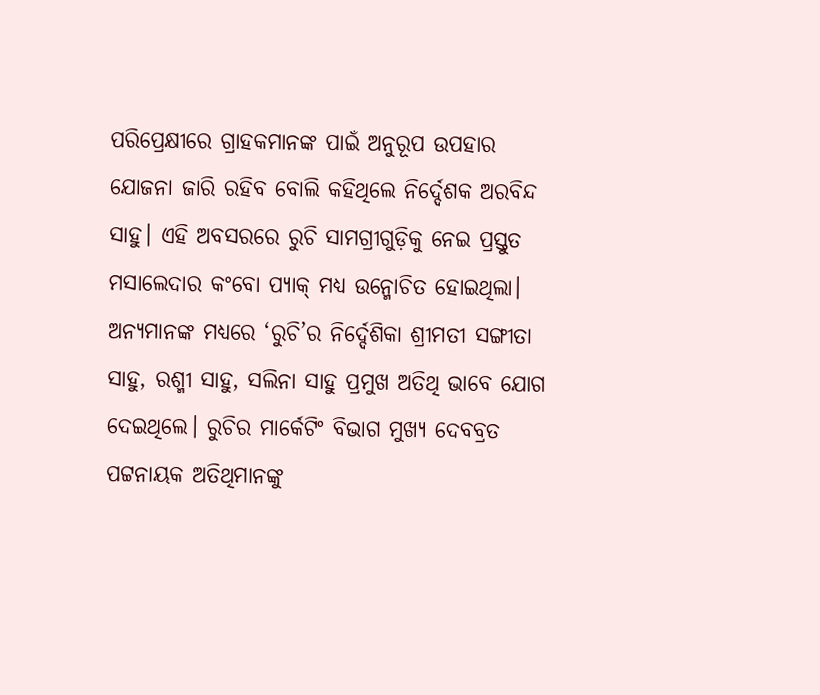ପରିପ୍ରେକ୍ଷୀରେ ଗ୍ରାହକମାନଙ୍କ ପାଇଁ ଅନୁରୂପ ଉପହାର ଯୋଜନା ଜାରି ରହିବ ବୋଲି କହିଥିଲେ ନିର୍ଦ୍ଦେଶକ ଅରବିନ୍ଦ ସାହୁ। ଏହି ଅବସରରେ ରୁଚି ସାମଗ୍ରୀଗୁଡ଼ିକୁ ନେଇ ପ୍ରସ୍ତୁତ ମସାଲେଦାର କଂବୋ ପ୍ୟାକ୍ ମଧ୍ୟ ଉନ୍ମୋଚିତ ହୋଇଥିଲା। ଅନ୍ୟମାନଙ୍କ ମଧ୍ୟରେ ‘ରୁଚି’ର ନିର୍ଦ୍ଦେଶିକା ଶ୍ରୀମତୀ ସଙ୍ଗୀତା ସାହୁ, ରଶ୍ମୀ ସାହୁ, ସଲିନା ସାହୁ ପ୍ରମୁଖ ଅତିଥି ଭାବେ ଯୋଗ ଦେଇଥିଲେ। ରୁଚିର ମାର୍କେଟିଂ ବିଭାଗ ମୁଖ୍ୟ ଦେବବ୍ରତ ପଟ୍ଟନାୟକ ଅତିଥିମାନଙ୍କୁ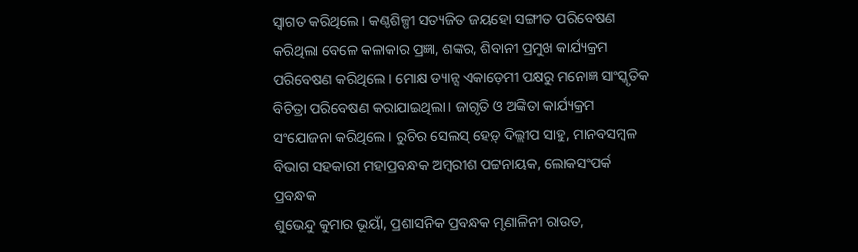ସ୍ୱାଗତ କରିଥିଲେ। କଣ୍ଠଶିଳ୍ପୀ ସତ୍ୟଜିତ ଜୟହୋ ସଙ୍ଗୀତ ପରିବେଷଣ କରିଥିଲା ବେଳେ କଳାକାର ପ୍ରଜ୍ଞା, ଶଙ୍କର, ଶିବାନୀ ପ୍ରମୁଖ କାର୍ଯ୍ୟକ୍ରମ ପରିବେଷଣ କରିଥିଲେ। ମୋକ୍ଷ ଡ୍ୟାନ୍ସ ଏକାଡ଼େମୀ ପକ୍ଷରୁ ମନୋଜ୍ଞ ସାଂସ୍କୃତିକ ବିଚିତ୍ରା ପରିବେଷଣ କରାଯାଇଥିଲା। ଜାଗୃତି ଓ ଅଙ୍କିତା କାର୍ଯ୍ୟକ୍ରମ ସଂଯୋଜନା କରିଥିଲେ। ରୁଚିର ସେଲସ୍ ହେଡ଼୍ ଦିଲ୍ଲୀପ ସାହୁ, ମାନବସମ୍ବଳ ବିଭାଗ ସହକାରୀ ମହାପ୍ରବନ୍ଧକ ଅମ୍ବରୀଶ ପଟ୍ଟନାୟକ, ଲୋକସଂପର୍କ ପ୍ରବନ୍ଧକ
ଶୁଭେନ୍ଦୁ କୁମାର ଭୂୟାଁ, ପ୍ରଶାସନିକ ପ୍ରବନ୍ଧକ ମୃଣାଳିନୀ ରାଉତ,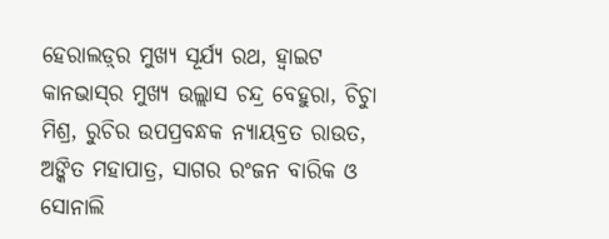ହେରାଲଡ଼୍‌ର ମୁଖ୍ୟ ସୂର୍ଯ୍ୟ ରଥ, ହ୍ୱାଇଟ କାନଭାସ୍‌ର ମୁଖ୍ୟ ଉଲ୍ଲାସ ଚନ୍ଦ୍ର ବେହୁରା, ଚିଚାୁ ମିଶ୍ର, ରୁଚିର ଉପପ୍ରବନ୍ଧକ ନ୍ୟାୟବ୍ରତ ରାଉତ, ଅଙ୍କିତ ମହାପାତ୍ର, ସାଗର ରଂଜନ ବାରିକ ଓ ସୋନାଲି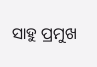ସାହୁ ପ୍ରମୁଖ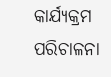କାର୍ଯ୍ୟକ୍ରମ ପରିଚାଳନା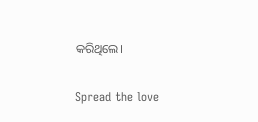କରିଥିଲେ।

Spread the love